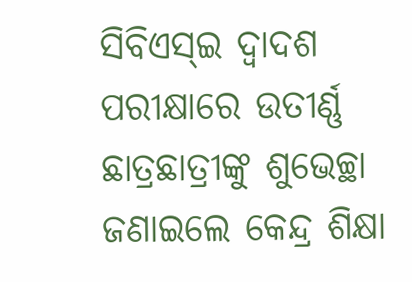ସିବିଏସ୍ଇ ଦ୍ୱାଦଶ ପରୀକ୍ଷାରେ ଉତୀର୍ଣ୍ଣ ଛାତ୍ରଛାତ୍ରୀଙ୍କୁ ଶୁଭେଚ୍ଛା ଜଣାଇଲେ କେନ୍ଦ୍ର ଶିକ୍ଷା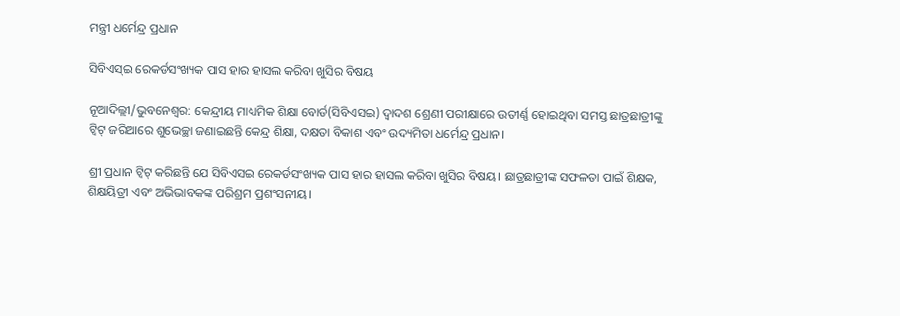ମନ୍ତ୍ରୀ ଧର୍ମେନ୍ଦ୍ର ପ୍ରଧାନ

ସିବିଏସ୍ଇ ରେକର୍ଡସଂଖ୍ୟକ ପାସ ହାର ହାସଲ କରିବା ଖୁସିର ବିଷୟ

ନୂଆଦିଲ୍ଲୀ/ଭୁବନେଶ୍ୱର: କେନ୍ଦ୍ରୀୟ ମାଧ୍ୟମିକ ଶିକ୍ଷା ବୋର୍ଡ(ସିବିଏସଇ) ଦ୍ୱାଦଶ ଶ୍ରେଣୀ ପରୀକ୍ଷାରେ ଉତୀର୍ଣ୍ଣ ହୋଇଥିବା ସମସ୍ତ ଛାତ୍ରଛାତ୍ରୀଙ୍କୁ ଟ୍ୱିଟ୍ ଜରିଆରେ ଶୁଭେଚ୍ଛା ଜଣାଇଛନ୍ତି କେନ୍ଦ୍ର ଶିକ୍ଷା, ଦକ୍ଷତା ବିକାଶ ଏବଂ ଉଦ୍ୟମିତା ଧର୍ମେନ୍ଦ୍ର ପ୍ରଧାନ।

ଶ୍ରୀ ପ୍ରଧାନ ଟ୍ୱିଟ୍ କରିଛନ୍ତି ଯେ ସିବିଏସଇ ରେକର୍ଡସଂଖ୍ୟକ ପାସ ହାର ହାସଲ କରିବା ଖୁସିର ବିଷୟ। ଛାତ୍ରଛାତ୍ରୀଙ୍କ ସଫଳତା ପାଇଁ ଶିକ୍ଷକ, ଶିକ୍ଷୟିତ୍ରୀ ଏବଂ ଅଭିଭାବକଙ୍କ ପରିଶ୍ରମ ପ୍ରଶଂସନୀୟ।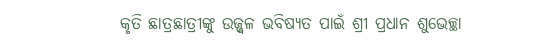କୃତି ଛାତ୍ରଛାତ୍ରୀଙ୍କୁ ଉଜ୍ଜ୍ୱଳ ଭବିଷ୍ୟତ ପାଇଁ ଶ୍ରୀ ପ୍ରଧାନ ଶୁଭେଚ୍ଛା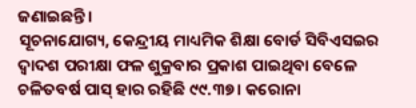ଜଣାଇଛନ୍ତି।
ସୂଚନାଯୋଗ୍ୟ, କେନ୍ଦ୍ରୀୟ ମାଧ୍ୟମିକ ଶିକ୍ଷା ବୋର୍ଡ ସିବିଏସଇର ଦ୍ୱାଦଶ ପରୀକ୍ଷା ଫଳ ଶୁକ୍ରବାର ପ୍ରକାଶ ପାଇଥିବା ବେଳେ ଚଳିତବର୍ଷ ପାସ୍ ହାର ରହିଛି ୯୯.୩୭। କରୋନା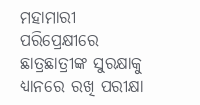ମହାମାରୀ ପରିପ୍ରେକ୍ଷୀରେ ଛାତ୍ରଛାତ୍ରୀଙ୍କ ସୁରକ୍ଷାକୁ ଧ୍ୟାନରେ ରଖି ପରୀକ୍ଷା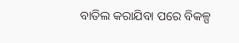ବାତିଲ କରାଯିବା ପରେ ବିକଳ୍ପ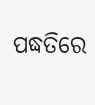ପଦ୍ଧତିରେ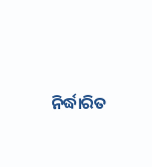ନିର୍ଦ୍ଧାରିତ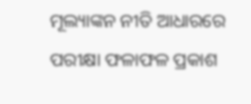ମୂଲ୍ୟାଙ୍କନ ନୀତି ଆଧାରରେ ପରୀକ୍ଷା ଫଳାଫଳ ପ୍ରକାଶ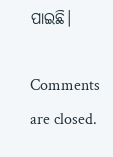ପାଇଛି।

Comments are closed.